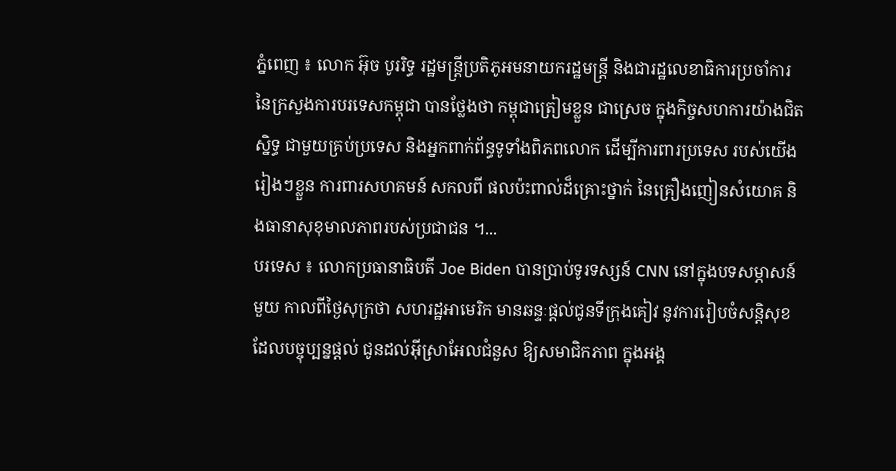ភ្នំពេញ ៖ លោក អ៊ុច បូររិទ្ធ រដ្ឋមន្រ្តីប្រតិភូអមនាយករដ្ឋមន្រ្តី និងជារដ្ឋលេខាធិការប្រចាំការ នៃក្រសួងការបរទេសកម្ពុជា បានថ្លែងថា កម្ពុជាត្រៀមខ្លួន ជាស្រេច ក្នុងកិច្ចសហការយ៉ាងជិតស្និទ្ធ ជាមួយគ្រប់ប្រទេស និងអ្នកពាក់ព័ន្ធទូទាំងពិភពលោក ដើម្បីការពារប្រទេស របស់យើងរៀងៗខ្លួន ការពារសហគមន៍ សកលពី ផលប៉ះពាល់ដ៏គ្រោះថ្នាក់ នៃគ្រឿងញៀនសំយោគ និងធានាសុខុមាលភាពរបស់ប្រជាជន ។...
បរទេស ៖ លោកប្រធានាធិបតី Joe Biden បានប្រាប់ទូរទស្សន៍ CNN នៅក្នុងបទសម្ភាសន៍មួយ កាលពីថ្ងៃសុក្រថា សហរដ្ឋអាមេរិក មានឆន្ទៈផ្តល់ជូនទីក្រុងគៀវ នូវការរៀបចំសន្តិសុខ ដែលបច្ចុប្បន្នផ្តល់ ជូនដល់អ៊ីស្រាអែលជំនួស ឱ្យសមាជិកភាព ក្នុងអង្គ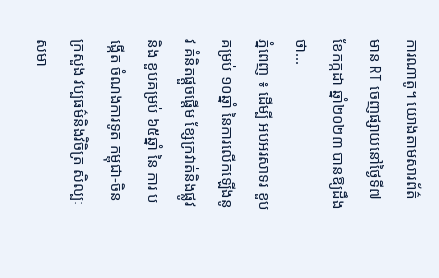ការណាតូ។ យោងតាមសារព័ត៌មាន RT ចេញផ្សាយនៅថ្ងៃទី៧ ខែកក្កដា ឆ្នាំ២០២៣ បានឱ្យដឹងថា...
ភ្នំពេញ ៖ ដើម្បី អបអរសាទរ ខួបគម្រប់ ១០ឆ្នាំ នៃការលើកឡើងនូវ គំនិតផ្ដួចផ្ដើម ខ្សែក្រវាត់និងផ្លូវ និង ខួបគម្រប់ ៦៥ឆ្នាំ នៃ ការ បង្កើត ចំណងការទូត កម្ពុជា-ចិន ក្រសួង វប្បធម៌និងវិចិត្រ សិល្បៈ សមា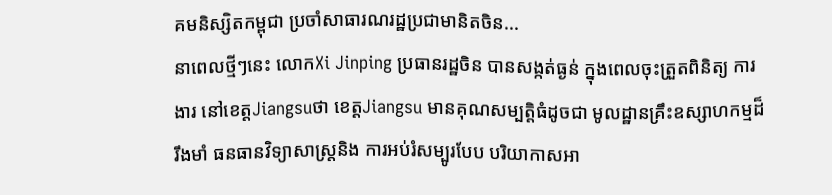គមនិស្សិតកម្ពុជា ប្រចាំសាធារណរដ្ឋប្រជាមានិតចិន...
នាពេលថ្មីៗនេះ លោកXi Jinping ប្រធានរដ្ឋចិន បានសង្កត់ធ្ងន់ ក្នុងពេលចុះត្រួតពិនិត្យ ការងារ នៅខេត្តJiangsuថា ខេត្តJiangsu មានគុណសម្បត្តិធំដូចជា មូលដ្ឋានគ្រឹះឧស្សាហកម្មដ៏រឹងមាំ ធនធានវិទ្យាសាស្ត្រនិង ការអប់រំសម្បូរបែប បរិយាកាសអា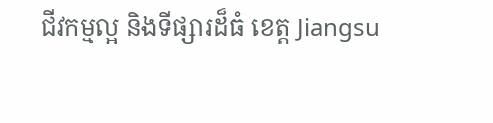ជីវកម្មល្អ និងទីផ្សារដ៏ធំ ខេត្ត Jiangsu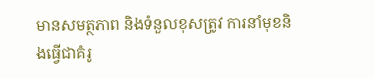មានសមត្ថភាព និងទំនួលខុសត្រូវ ការនាំមុខនិងធ្វើជាគំរូ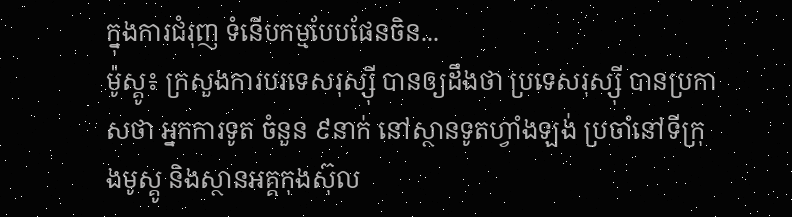ក្នុងការជំរុញ ទំនើបកម្មបែបផែនចិន...
ម៉ូស្គូ៖ ក្រសួងការបរទេសរុស្ស៊ី បានឲ្យដឹងថា ប្រទេសរុស្ស៊ី បានប្រកាសថា អ្នកការទូត ចំនួន ៩នាក់ នៅស្ថានទូតហ្វាំងឡង់ ប្រចាំនៅទីក្រុងមូស្គូ និងស្ថានអគ្គកុងស៊ុល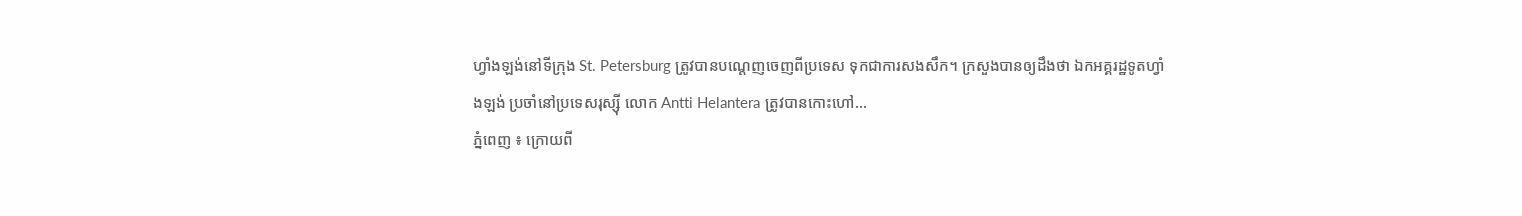ហ្វាំងឡង់នៅទីក្រុង St. Petersburg ត្រូវបានបណ្ដេញចេញពីប្រទេស ទុកជាការសងសឹក។ ក្រសួងបានឲ្យដឹងថា ឯកអគ្គរដ្ឋទូតហ្វាំងឡង់ ប្រចាំនៅប្រទេសរុស្ស៊ី លោក Antti Helantera ត្រូវបានកោះហៅ...
ភ្នំពេញ ៖ ក្រោយពី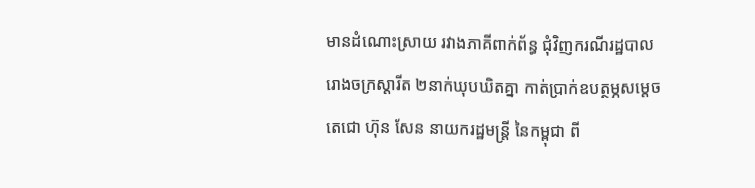មានដំណោះស្រាយ រវាងភាគីពាក់ព័ន្ធ ជុំវិញករណីរដ្ឋបាលរោងចក្រស្ដារីត ២នាក់ឃុបឃិតគ្នា កាត់ប្រាក់ឧបត្ថម្ភសម្ដេចតេជោ ហ៊ុន សែន នាយករដ្ឋមន្រ្តី នៃកម្ពុជា ពី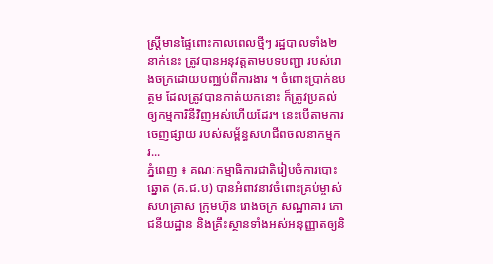ស្ដ្រីមានផ្ទៃពោះកាលពេលថ្មីៗ រដ្ឋបាលទាំង២នាក់នេះ ត្រូវបានអនុវត្ដតាមបទបញ្ជា របស់រោងចក្រដោយបញ្ឈប់ពីការងារ ។ ចំពោះប្រាក់ឧបត្ថម ដែលត្រូវបានកាត់យកនោះ ក៏ត្រូវប្រគល់ ឲ្យកម្មការិនីវិញអស់ហើយដែរ។ នេះបើតាមការចេញផ្សាយ របស់សម្ព័ន្ធសហជីពចលនាកម្មករ...
ភ្នំពេញ ៖ គណៈកម្មាធិការជាតិរៀបចំការបោះឆ្នោត (គ.ជ.ប) បានអំពាវនាវចំពោះគ្រប់ម្ចាស់សហគ្រាស ក្រុមហ៊ុន រោងចក្រ សណ្ឋាគារ ភោជនីយដ្ឋាន និងគ្រឹះស្ថានទាំងអស់អនុញ្ញាតឲ្យនិ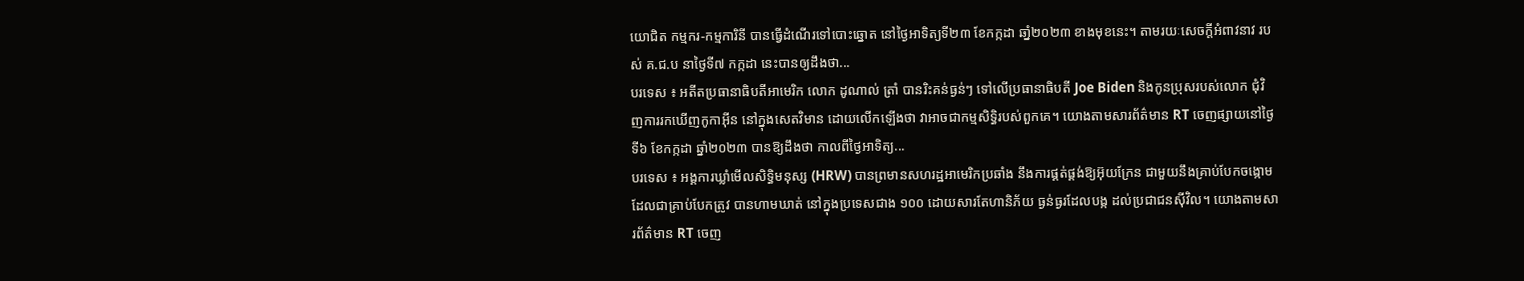យោជិត កម្មករ-កម្មការិនី បានធ្វើដំណើរទៅបោះឆ្នោត នៅថ្ងៃអាទិត្យទី២៣ ខែកក្កដា ឆាំ្ន២០២៣ ខាងមុខនេះ។ តាមរយៈសេចក្ដីអំពាវនាវ របស់ គ.ជ.ប នាថ្ងៃទី៧ កក្កដា នេះបានឲ្យដឹងថា...
បរទេស ៖ អតីតប្រធានាធិបតីអាមេរិក លោក ដូណាល់ ត្រាំ បានរិះគន់ធ្ងន់ៗ ទៅលើប្រធានាធិបតី Joe Biden និងកូនប្រុសរបស់លោក ជុំវិញការរកឃើញកូកាអ៊ីន នៅក្នុងសេតវិមាន ដោយលើកឡើងថា វាអាចជាកម្មសិទ្ធិរបស់ពួកគេ។ យោងតាមសារព័ត៌មាន RT ចេញផ្សាយនៅថ្ងៃទី៦ ខែកក្កដា ឆ្នាំ២០២៣ បានឱ្យដឹងថា កាលពីថ្ងៃអាទិត្យ...
បរទេស ៖ អង្គការឃ្លាំមើលសិទិ្ធមនុស្ស (HRW) បានព្រមានសហរដ្ឋអាមេរិកប្រឆាំង នឹងការផ្គត់ផ្គង់ឱ្យអ៊ុយក្រែន ជាមួយនឹងគ្រាប់បែកចង្កោម ដែលជាគ្រាប់បែកត្រូវ បានហាមឃាត់ នៅក្នុងប្រទេសជាង ១០០ ដោយសារតែហានិភ័យ ធ្ងន់ធ្ងរដែលបង្ក ដល់ប្រជាជនស៊ីវិល។ យោងតាមសារព័ត៌មាន RT ចេញ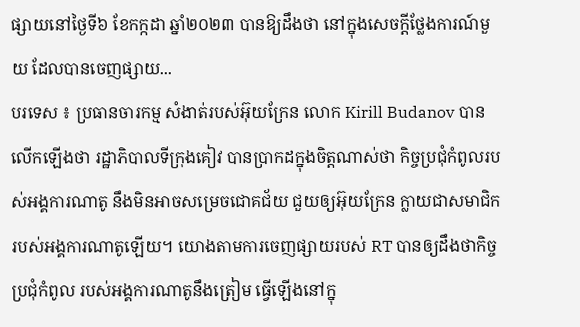ផ្សាយនៅថ្ងៃទី៦ ខែកក្កដា ឆ្នាំ២០២៣ បានឱ្យដឹងថា នៅក្នុងសេចក្តីថ្លែងការណ៍មួយ ដែលបានចេញផ្សាយ...
បរទេស ៖ ប្រធានចារកម្ម សំងាត់របស់អ៊ុយក្រែន លោក Kirill Budanov បានលើកឡើងថា រដ្ឋាភិបាលទីក្រុងគៀវ បានប្រាកដក្នុងចិត្តណាស់ថា កិច្ចប្រជុំកំពូលរបស់អង្គការណាតូ នឹងមិនអាចសម្រេចជោគជ័យ ជួយឲ្យអ៊ុយក្រែន ក្លាយជាសមាជិក របស់អង្គការណាតូឡើយ។ យោងតាមការចេញផ្សាយរបស់ RT បានឲ្យដឹងថាកិច្ចប្រជុំកំពូល របស់អង្គការណាតូនឹងត្រៀម ធ្វើឡើងនៅក្នុ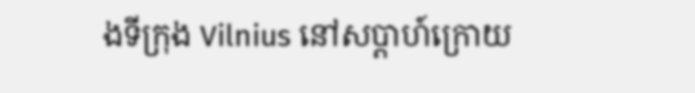ងទីក្រុង Vilnius នៅសប្តាហ៍ក្រោយ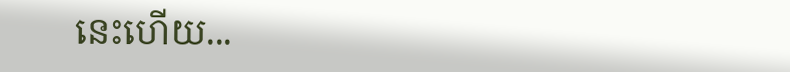នេះហើយ...